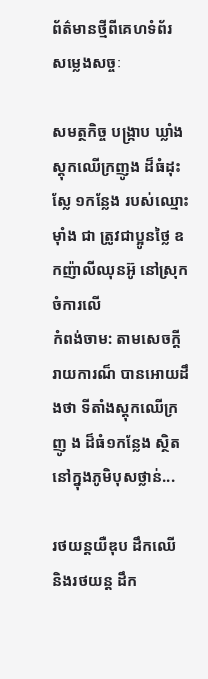ព័ត៌មានថ្មីពីគេហទំព័រ សម្លេងសច្ចៈ

សមត្ថកិច្ច បង្ក្រាប ឃ្លាំងស្តុកឈើក្រញូង ដ៏ធំដុះស្លែ ១កន្លែង របស់ឈ្មោះម៉ាំង ជា ត្រូវជាប្អូនថ្លៃ ឧកញ៉ាលីឈុនអ៊ូ នៅស្រុកចំការលើ
កំពង់ចាម: តាមសេចក្តីរាយការណ៏ បានអោយដឹងថា ទីតាំងស្តុកឈើក្រញូ ង ដ៏ធំ១កន្លែង ស្ថិតនៅក្នុងភូមិបុសថ្លាន់...

រថយន្ដយឺឌុប ដឹកឈើ និងរថយន្ដ ដឹក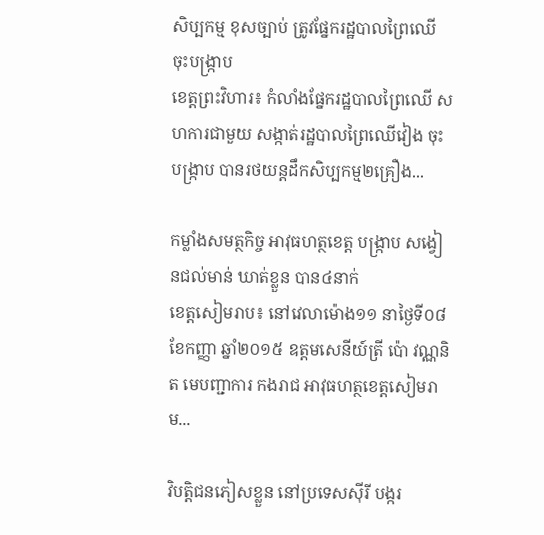សិប្បកម្ម ខុសច្បាប់ ត្រូវផ្នែករដ្ឋបាលព្រៃឈើ ចុះបង្រ្កាប
ខេត្តព្រះវិហារ៖ កំលាំងផ្នែករដ្ឋបាលព្រៃឈើ សហការជាមួយ សង្កាត់រដ្ឋបាលព្រៃឈើវៀង ចុះ បង្រ្កាប បានរថយន្ដដឹកសិប្បកម្ម២គ្រឿង...

កម្លាំងសមត្ថកិច្ច អាវុធហត្ថខេត្ត បង្រ្កាប សង្វៀនជល់មាន់ ឃាត់ខ្លួន បាន៤នាក់
ខេត្តសៀមរាប៖ នៅវេលាម៉ោង១១ នាថ្ងៃទី០៨ ខែកញ្ញា ឆ្នាំ២០១៥ ឧត្តមសេនីយ៍ត្រី ប៉ោ វណ្ណនិត មេបញ្ជាការ កងរាជ អាវុធហត្ថខេត្តសៀមរាម...

វិបត្តិជនភៀសខ្លួន នៅប្រទេសស៊ីរី បង្ករ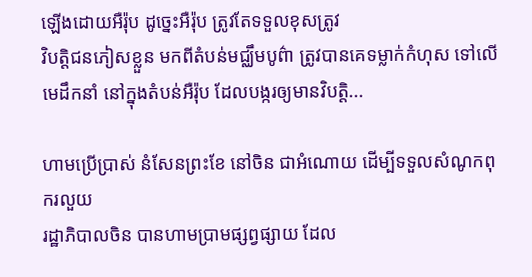ឡើងដោយអឺរ៉ុប ដូច្នេះអឺរ៉ុប ត្រូវតែទទួលខុសត្រូវ
វិបត្តិជនភៀសខ្លួន មកពីតំបន់មជ្ឈឹមបូព៌ា ត្រូវបានគេទម្លាក់កំហុស ទៅលើមេដឹកនាំ នៅក្នុងតំបន់អឺរ៉ុប ដែលបង្ករឲ្យមានវិបត្តិ...

ហាមប្រើប្រាស់ នំសែនព្រះខែ នៅចិន ជាអំណោយ ដើម្បីទទួលសំណូកពុករលួយ
រដ្ឋាភិបាលចិន បានហាមប្រាមផ្សព្វផ្សាយ ដែល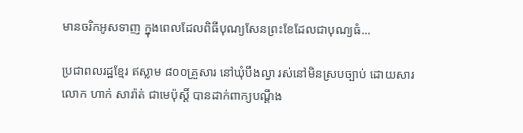មានចរិកអូសទាញ ក្នុងពេលដែលពិធីបុណ្យសែនព្រះខែដែលជាបុណ្យធំ...

ប្រជាពលរដ្ឋខ្មែរ ឥស្លាម ៨០០គ្រួសារ នៅឃុំបឹងល្វា រស់នៅមិនស្របច្បាប់ ដោយសារ លោក ហាក់ សារ៉ាត់ ជាមេប៉ុស្តិ៍ បានដាក់ពាក្យបណ្តឹង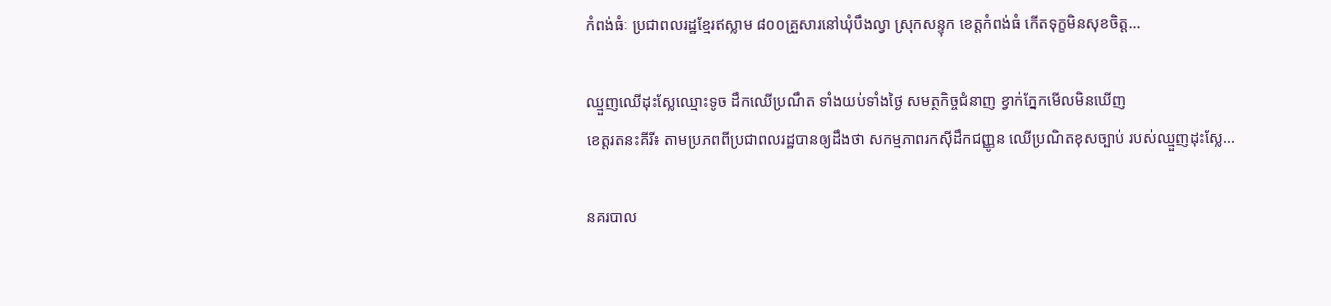កំពង់ធំៈ ប្រជាពលរដ្ឋខ្មែរឥស្លាម ៨០០គ្រួសារនៅឃុំបឹងល្វា ស្រុកសន្ទុក ខេត្តកំពង់ធំ កើតទុក្ខមិនសុខចិត្ត...

ឈ្មួញឈើដុះស្លែឈ្មោះទូច ដឹកឈើប្រណឹត ទាំងយប់ទាំងថ្ងៃ សមត្ថកិច្ចជំនាញ ខ្វាក់ភ្នែកមើលមិនឃើញ
ខេត្តរតនះគីរី៖ តាមប្រភពពីប្រជាពលរដ្ឋបានឲ្យដឹងថា សកម្មភាពរកស៊ីដឹកជញ្ញូន ឈើប្រណិតខុសច្បាប់ របស់ឈ្មួញដុះស្លែ...

នគរបាល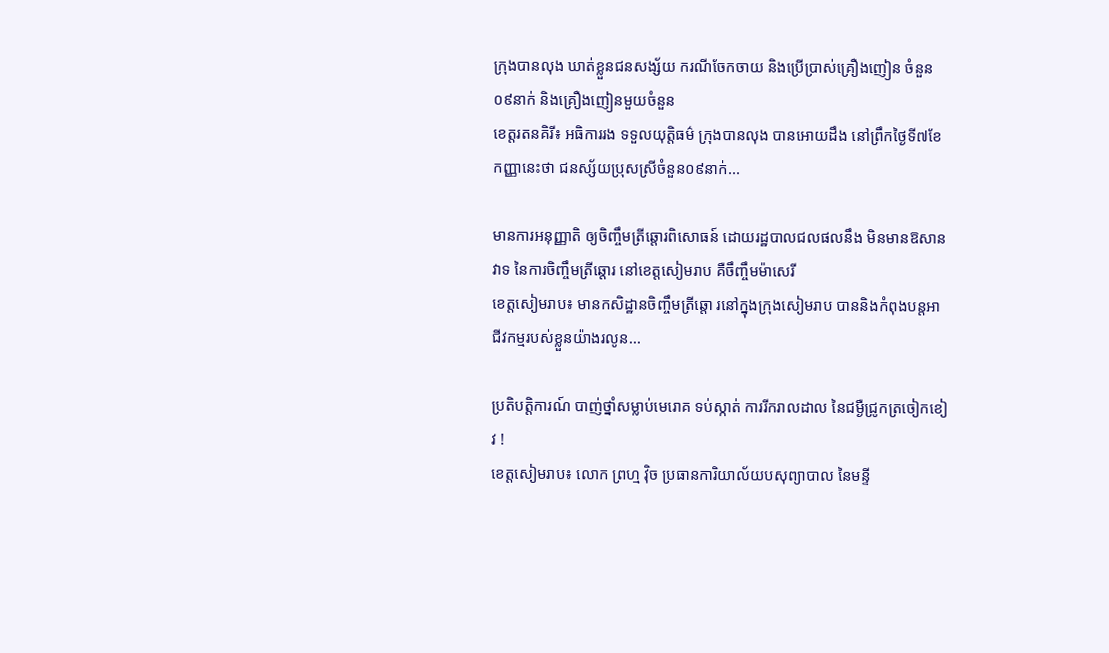ក្រុងបានលុង ឃាត់ខ្លួនជនសង្ស័យ ករណីចែកចាយ និងប្រើប្រាស់គ្រឿងញៀន ចំនួន០៩នាក់ និងគ្រឿងញៀនមួយចំនួន
ខេត្តរតនគិរី៖ អធិការរង ទទួលយុត្តិធម៌ ក្រុងបានលុង បានអោយដឹង នៅព្រឹកថ្ងៃទី៧ខែកញ្ញានេះថា ជនស្ស័យប្រុសស្រីចំនួន០៩នាក់...

មានការអនុញ្ញាតិ ឲ្យចិញ្ចឹមត្រីឆ្តោរពិសោធន៍ ដោយរដ្ឋបាលជលផលនឹង មិនមានឱសានវាទ នៃការចិញ្ចឹមត្រីឆ្តោរ នៅខេត្តសៀមរាប គឺចឹញ្ចឹមម៉ាសេរី
ខេត្តសៀមរាប៖ មានកសិដ្ឋានចិញ្ចឹមត្រីឆ្តោ រនៅក្នុងក្រុងសៀមរាប បាននិងកំពុងបន្តអាជីវកម្មរបស់ខ្លួនយ៉ាងរលូន...

ប្រតិបត្តិការណ៍ បាញ់ថ្នាំសម្លាប់មេរោគ ទប់ស្កាត់ ការរីករាលដាល នៃជម្ងឺជ្រូកត្រចៀកខៀវ !
ខេត្តសៀមរាប៖ លោក ព្រហ្ម វ៉ិច ប្រធានការិយាល័យបសុព្យាបាល នៃមន្ទី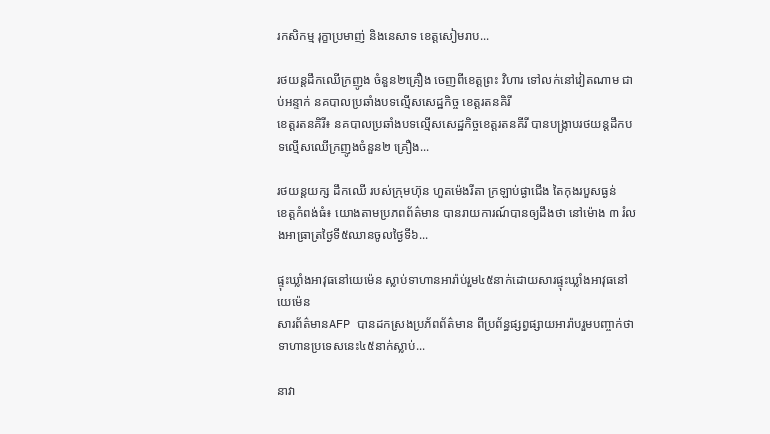រកសិកម្ម រុក្ខាប្រមាញ់ និងនេសាទ ខេត្តសៀមរាប...

រថយន្តដឹកឈើក្រញូង ចំនួន២គ្រឿង ចេញពីខេត្តព្រះ វិហារ ទៅលក់នៅវៀតណាម ជាប់អន្ទាក់ នគបាលប្រឆាំងបទល្មើសសេដ្ឋកិច្ច ខេត្តរតនគិរី
ខេត្តរតនគិរី៖ នគបាលប្រឆាំងបទល្មើសសេដ្ឋកិច្ចខេត្តរតនគីរី បានបង្ក្រាបរថយន្តដឹកបទល្មើសឈើក្រញូងចំនួន២ គ្រឿង...

រថយន្តយក្ស ដឹកឈើ របស់ក្រុមហ៊ុន ហួតម៉េងរីតា ក្រឡាប់ផ្ងាជើង តៃកុងរបួសធ្ងន់
ខេត្តកំពង់ធំ៖ យោងតាមប្រភពព័ត៌មាន បានរាយការណ៍បានឲ្យដឹងថា នៅម៉ោង ៣ រំលងអាធ្រាត្រថ្ងៃទី៥ឈានចូលថ្ងៃទី៦...

ផ្ទុះឃ្លាំងអាវុធនៅយេម៉េន ស្លាប់ទាហានអារ៉ាប់រួម៤៥នាក់ដោយសារផ្ទុះឃ្លាំងអាវុធនៅយេម៉េន
សារព័ត៌មានAFP បានដកស្រងប្រភ័ពព័ត៌មាន ពីប្រព័ន្ធផ្សព្វផ្សាយអារ៉ាបរួមបញ្ចាក់ថា ទាហានប្រទេសនេះ៤៥នាក់ស្លាប់...

នាវា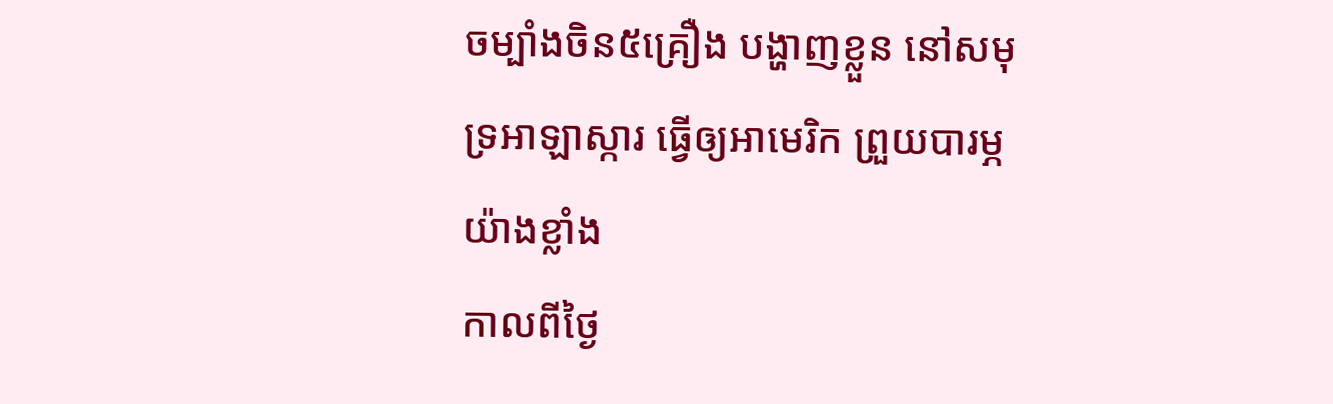ចម្បាំងចិន៥គ្រឿង បង្ហាញខ្លួន នៅសមុទ្រអាឡាស្ការ ធ្វើឲ្យអាមេរិក ព្រួយបារម្ភយ៉ាងខ្លាំង
កាលពីថ្ងៃ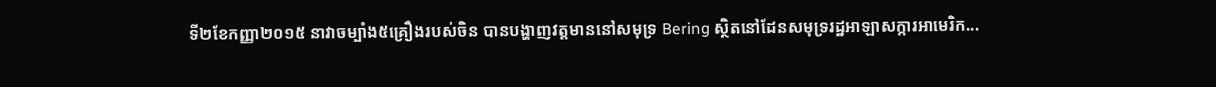ទី២ខែកញ្ញា២០១៥ នាវាចម្បាំង៥គ្រឿងរបស់ចិន បានបង្ហាញវត្តមាននៅសមុទ្រ Bering ស្ថិតនៅដែនសមុទ្ររដ្ឋអាឡាសក្ការអាមេរិក...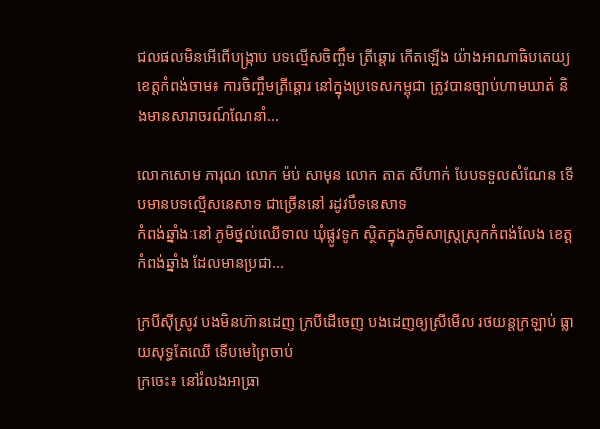ជលផលមិនអើពើបង្ក្រាប បទល្មើសចិញ្ចឹម ត្រីឆ្ដោរ កើតឡើង យ៉ាងអាណាធិបតេយ្យ
ខេត្តកំពង់ចាម៖ ការចិញ្ចឹមត្រីឆ្ដោរ នៅក្នុងប្រទេសកម្ពុជា ត្រូវបានច្បាប់ហាមឃាត់ និងមានសារាចរណ៍ណែនាំ...

លោកសោម ភារុណ លោក ម៉ប់ សាមុន លោក តាត សីហាក់ បែបទទួលសំណែន ទើបមានបទល្មើសនេសាទ ជាច្រើននៅ រដូវបឹទនេសាទ
កំពង់ឆ្នាំងៈនៅ ភូមិថ្នល់ឈើទាល ឃុំផ្លូវទូក ស្ថិតក្នុងភូមិសាស្ត្រស្រុកកំពង់លែង ខេត្តកំពង់ឆ្នាំង ដែលមានប្រជា...

ក្របីស៊ីស្រូវ បងមិនហ៊ានដេញ ក្របីដើចេញ បងដេញឲ្យស្រីមើល រថយន្តក្រឡាប់ ធ្លាយសុទ្ធតែឈើ ទើបមេព្រៃចាប់
ក្រចេះ៖ នៅរំលងអាធ្រា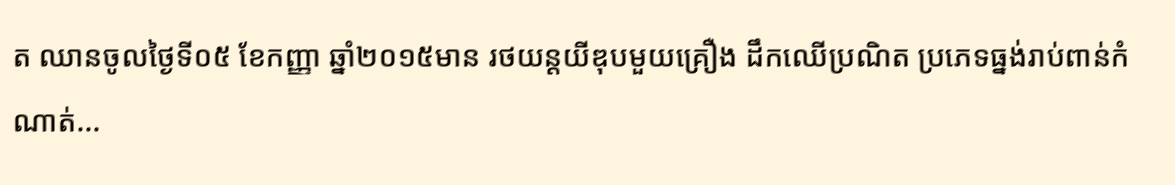ត ឈានចូលថ្ងៃទី០៥ ខែកញ្ញា ឆ្នាំ២០១៥មាន រថយន្ដយីឌុបមួយគ្រឿង ដឹកឈើប្រណិត ប្រភេទធ្នង់រាប់ពាន់កំណាត់...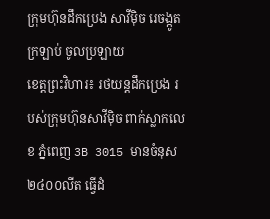ក្រុមហ៊ុនដឹកប្រេង សាវីម៉ិច រេចង្កូត ក្រឡាប់ ចូលប្រឡាយ
ខេត្តព្រះវិហារ៖ រថយន្ដដឹកប្រេង របស់ក្រុមហ៊ុនសាវីម៉ិច ពាក់ស្លាកលេខ ភ្នំពេញ 3B 3015 មានចំនុស ២៤០០លីត ធ្វើដំ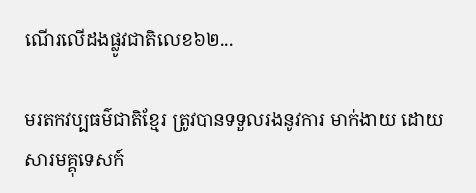ណើរលើដងផ្លូវជាតិលេខ៦២...

មរតកវប្បធម៌ជាតិខែ្មរ ត្រូវបានទទួលរងនូវការ មាក់ងាយ ដោយសារមគ្គុទេសក៍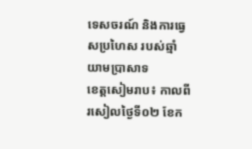ទេសចរណ៍ និងការធ្វេសប្រហៃស របស់ឆ្មាំយាមប្រាសាទ
ខេត្តសៀមរាប៖ កាលពីរសៀលថ្ងៃទី០២ ខែក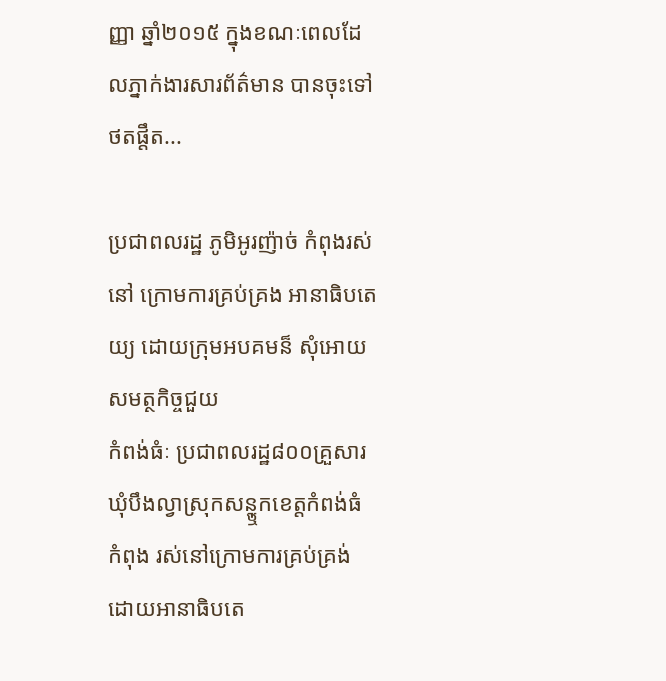ញ្ញា ឆ្នាំ២០១៥ ក្នុងខណៈពេលដែលភ្នាក់ងារសារព័ត៌មាន បានចុះទៅថតផ្តឹត...

ប្រជាពលរដ្ឋ ភូមិអូរញ៉ាច់ កំពុងរស់នៅ ក្រោមការគ្រប់គ្រង អានាធិបតេយ្យ ដោយក្រុមអបគមន៏ សុំអោយសមត្ថកិច្ចជួយ
កំពង់ធំៈ ប្រជាពលរដ្ឋ៨០០គ្រួសារ ឃុំបឹងល្វាស្រុកសន្ឬុកខេត្តកំពង់ធំ កំពុង រស់នៅក្រោមការគ្រប់គ្រង់ ដោយអានាធិបតេ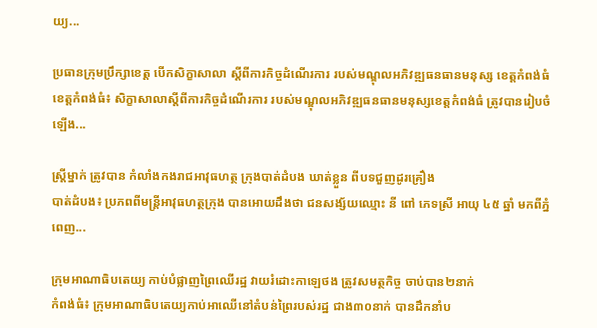យ្យ...

ប្រធានក្រុមប្រឹក្សាខេត្ត បើកសិក្ខាសាលា ស្តីពីការកិច្ចដំណើរការ របស់មណ្ឌុលអភិវឌ្ឍធនធានមនុស្ស ខេត្តកំពង់ធំ
ខេត្តកំពង់ធំ៖ សិក្ខាសាលាស្តីពីការកិច្ចដំណើរការ របស់មណ្ឌុលអភិវឌ្ឍធនធានមនុស្សខេត្តកំពង់ធំ ត្រូវបានរៀបចំឡើង...

ស្ត្រីម្នាក់ ត្រូវបាន កំលាំងកងរាជអាវុធហត្ថ ក្រុងបាត់ដំបង ឃាត់ខ្លួន ពីបទជួញដូរគ្រឿង
បាត់ដំបង៖ ប្រភពពីមន្រ្តីអាវុធហត្ថក្រុង បានអោយដឹងថា ជនសង្ស័យឈ្មោះ នី ពៅ ភេទស្រី អាយុ ៤៥ ឆ្នាំ មកពីភ្នំពេញ...

ក្រុមអាណាធិបតេយ្យ កាប់បំផ្លាញព្រៃឈើរដ្ឋ វាយរំដោះកាឡេថង ត្រូវសមត្ថកិច្ច ចាប់បាន២នាក់
កំពង់ធំ៖ ក្រុមអាណាធិបតេយ្យកាប់អាឈើនៅតំបន់ព្រៃរបស់រដ្ឋ ជាង៣០នាក់ បានដឹកនាំប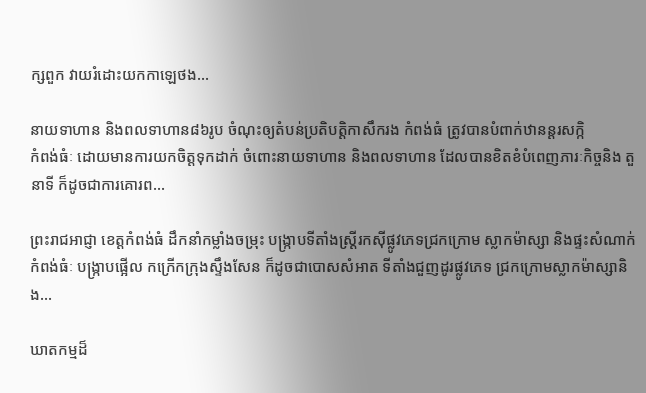ក្សពួក វាយរំដោះយកកាឡេថង...

នាយទាហាន និងពលទាហាន៨៦រូប ចំណុះឲ្យតំបន់ប្រតិបត្តិកាសឹករង កំពង់ធំ ត្រូវបានបំពាក់ឋានន្តរសក្កិ
កំពង់ធំៈ ដោយមានការយកចិត្តទុកដាក់ ចំពោះនាយទាហាន និងពលទាហាន ដែលបានខិតខំបំពេញភារៈកិច្ចនិង តួនាទី ក៏ដូចជាការគោរព...

ព្រះរាជអាជ្ញា ខេត្តកំពង់ធំ ដឹកនាំកម្លាំងចម្រុះ បង្ក្រាបទីតាំងស្រ្តីរកស៊ីផ្លូវភេទជ្រកក្រោម ស្លាកម៉ាស្សា និងផ្ទះសំណាក់
កំពង់ធំៈ បង្រ្កាបផ្អើល កក្រើកក្រុងស្ទឹងសែន ក៏ដូចជាបោសសំអាត ទីតាំងជួញដូរផ្លូវភេទ ជ្រកក្រោមស្លាកម៉ាស្សានិង...

ឃាតកម្មដ៏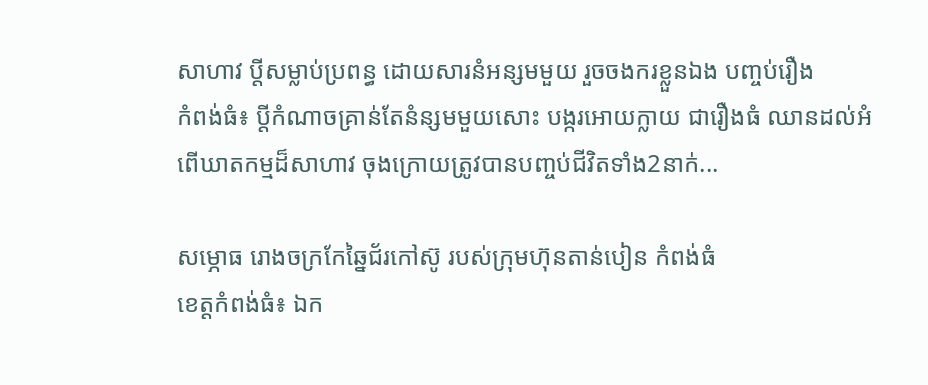សាហាវ ប្តីសម្លាប់ប្រពន្ធ ដោយសារនំអន្សមមួយ រួចចងករខ្លួនឯង បញ្ចប់រឿង
កំពង់ធំ៖ ប្តីកំណាចគ្រាន់តែនំន្សមមួយសោះ បង្ករអោយក្លាយ ជារឿងធំ ឈានដល់អំពើឃាតកម្មដ៏សាហាវ ចុងក្រោយត្រូវបានបញ្ចប់ជីវិតទាំង2នាក់...

សម្ភោធ រោងចក្រកែឆ្នៃជ័រកៅស៊ូ របស់ក្រុមហ៊ុនតាន់បៀន កំពង់ធំ
ខេត្តកំពង់ធំ៖ ឯក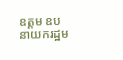ឧត្តម ឧបនាយករដ្ឋម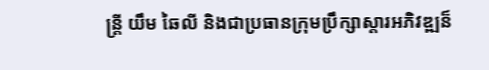ន្ត្រី យឹម ឆៃលី និងជាប្រធានក្រុមប្រឹក្សាស្តារអភិវឌ្ឍន៏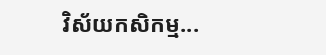វិស័យកសិកម្ម...